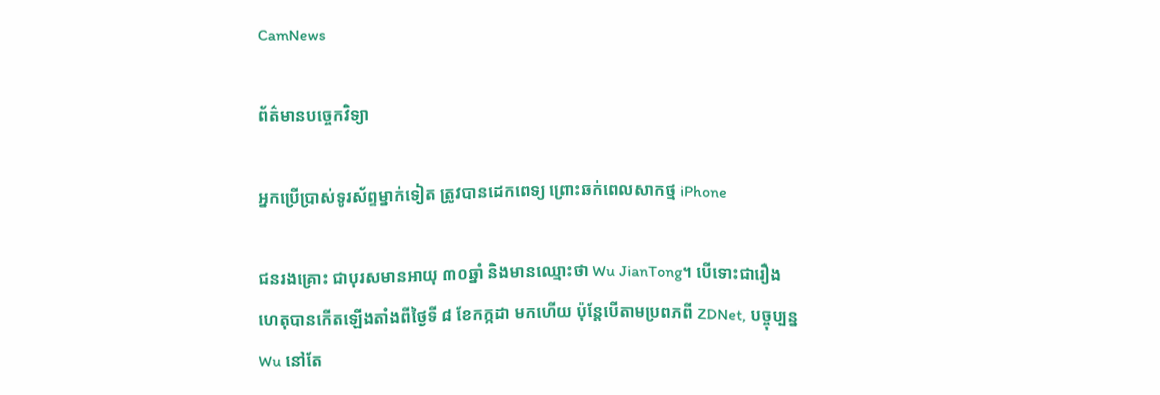CamNews

ព័ត៌មានបច្ចេកវិទ្យា

អ្នកប្រើប្រាស់ទូរស័ព្ទម្នាក់ទៀត ត្រូវបានដេកពេទ្យ ព្រោះឆក់ពេលសាកថ្ម iPhone

ជនរងគ្រោះ ជាបុរសមានអាយុ ៣០ឆ្នាំ និងមានឈ្មោះថា Wu JianTong។ បើទោះជារឿង
ហេតុបានកើតឡើងតាំងពីថ្ងៃទី ៨ ខែកក្កដា មកហើយ ប៉ុន្តែបើតាមប្រពភពី ZDNet, បច្ចុប្បន្ន
Wu នៅតែ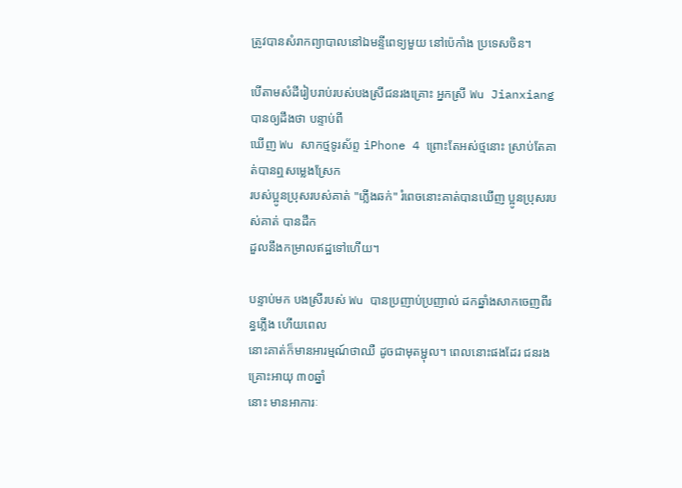ត្រូវបានសំរាកព្យាបាលនៅឯមន្ទីពេទ្យមួយ នៅប៉េកាំង ប្រទេសចិន។

បើតាមសំដីរៀបរាប់របស់បងស្រីជនរងគ្រោះ អ្នកស្រី Wu Jianxiang បានឲ្យដឹងថា បន្ទាប់ពី
ឃើញ Wu សាកថ្មទូរស័ព្ទ iPhone 4 ព្រោះតែអស់ថ្មនោះ ស្រាប់តែគាត់បានឮសម្លេងស្រែក
របស់ប្អូនប្រុសរបស់គាត់ "ភ្លើងឆក់" រំពេចនោះគាត់បានឃើញ ប្អូនប្រុសរបស់គាត់ បានដឹក
ដួលនឹងកម្រាលឥដ្ឋទៅហើយ។

បន្ទាប់មក បងស្រីរបស់ Wu បានប្រញាប់ប្រញាល់ ដកឆ្នាំងសាកចេញពីរន្ធភ្លើង ហើយពេល
នោះគាត់ក៏មានអារម្មណ៍ថាឈឺ ដូចជាមុតម្ជុល។ ពេលនោះផងដែរ ជនរងគ្រោះអាយុ ៣០ឆ្នាំ
នោះ មានអាការៈ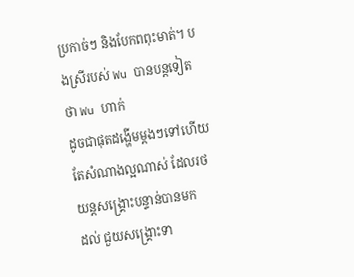ប្រកាច់ៗ និងបែកពពុះមាត់។ បងស្រីរបស់ Wu បានបន្តទៀតថា Wu ហាក់
ដូចជាផុតដង្ហើមម្តងៗទៅហើយ តែសំណាងល្អណាស់ ដែលរថយន្តសង្គ្រោះបន្ទាន់បានមក
ដល់ ជួយសង្រ្គោះទា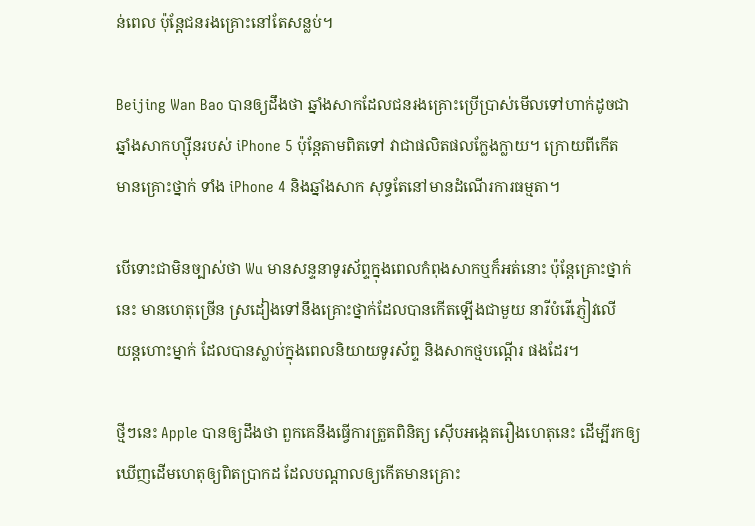ន់ពេល ប៉ុន្តែជនរងគ្រោះនៅតែសន្លប់។

Beijing Wan Bao បានឲ្យដឹងថា ឆ្នាំងសាកដែលជនរងគ្រោះប្រើប្រាស់មើលទៅហាក់ដូចជា
ឆ្នាំងសាកហ្ស៊ីនរបស់ iPhone 5 ប៉ុន្តែតាមពិតទៅ វាជាផលិតផលក្លែងក្លាយ។ ក្រោយពីកើត
មានគ្រោះថ្នាក់ ទាំង iPhone 4 និងឆ្នាំងសាក សុទ្ធតែនៅមានដំណើរការធម្មតា។

បើទោះជាមិនច្បាស់ថា Wu មានសន្ទនាទូរស័ព្ទក្នុងពេលកំពុងសាកឬក៏អត់នោះ ប៉ុន្តែគ្រោះថ្នាក់
នេះ មានហេតុច្រើន ស្រដៀងទៅនឹងគ្រោះថ្នាក់ដែលបានកើតឡើងជាមួយ នារីបំរើភ្ញៀវលើ
យន្តហោះម្នាក់ ដែលបានស្លាប់ក្នុងពេលនិយាយទូរស័ព្ទ និងសាកថ្មបណ្តើរ ផងដែរ។

ថ្មីៗនេះ Apple បានឲ្យដឹងថា ពួកគេនឹងធ្វើការត្រួតពិនិត្យ ស៊ើបអង្កេតរឿងហេតុនេះ ដើម្បីរកឲ្យ
ឃើញដើមហេតុឲ្យពិតប្រាកដ ដែលបណ្តាលឲ្យកើតមានគ្រោះ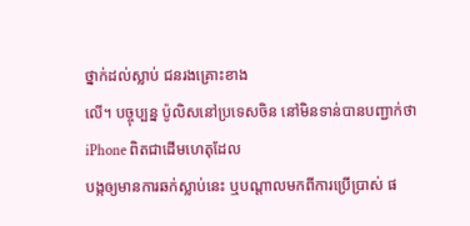ថ្នាក់ដល់ស្លាប់ ជនរងគ្រោះខាង
លើ។ បច្ចុប្បន្ន ប៉ូលិសនៅប្រទេសចិន នៅមិនទាន់បានបញ្ជាក់ថា iPhone ពិតជាដើមហេតុដែល
បង្កឲ្យមានការឆក់ស្លាប់នេះ ឬបណ្តាលមកពីការប្រើប្រាស់ ផ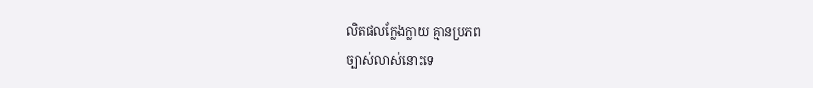លិតផលក្លែងក្លាយ គ្មានប្រភព
ច្បាស់លាស់នោះទេ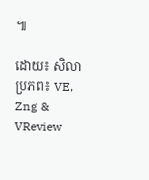៕

ដោយ៖ សិលា
ប្រភព៖ VE, Zng & VReview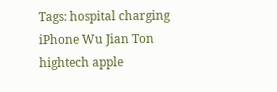Tags: hospital charging iPhone Wu Jian Ton hightech apple